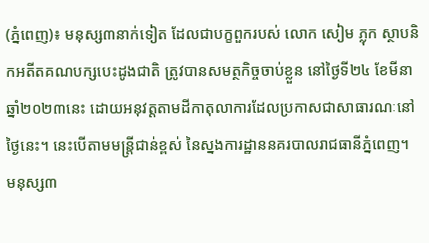(ភ្នំពេញ)៖ មនុស្ស៣នាក់ទៀត ដែលជាបក្ខពួករបស់ លោក សៀម ភ្លុក ស្ថាបនិកអតីតគណបក្សបេះដូងជាតិ ត្រូវបានសមត្ថកិច្ចចាប់ខ្លួន នៅថ្ងៃទី២៤ ខែមីនា ឆ្នាំ២០២៣នេះ ដោយអនុវត្តតាមដីកាតុលាការដែលប្រកាសជាសាធារណៈនៅថ្ងៃនេះ។ នេះបើតាមមន្ត្រីជាន់ខ្ពស់ នៃស្នងការដ្ឋាននគរបាលរាជធានីភ្នំពេញ។
មនុស្ស៣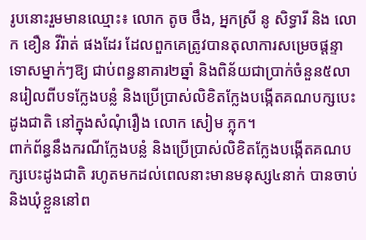រូបនោះរួមមានឈ្មោះ៖ លោក តូច ថឹង, អ្នកស្រី នូ សិទ្ធារី និង លោក ខឿន វីរ៉ាត់ ផងដែរ ដែលពួកគេត្រូវបានតុលាការសម្រេចផ្តន្ទាទោសម្នាក់ៗឱ្យ ជាប់ពន្ធនាគារ២ឆ្នាំ និងពិន័យជាប្រាក់ចំនួន៥លានរៀលពីបទក្លែងបន្លំ និងប្រើប្រាស់លិខិតក្លែងបង្កើតគណបក្សបេះដូងជាតិ នៅក្នុងសំណុំរឿង លោក សៀម ភ្លុក។
ពាក់ព័ន្ធនឹងករណីក្លែងបន្លំ និងប្រើប្រាស់លិខិតក្លែងបង្កើតគណបក្សបេះដូងជាតិ រហូតមកដល់ពេលនាះមានមនុស្ស៤នាក់ បានចាប់ និងឃុំខ្លួននៅព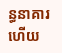ន្ធនាគារហើយ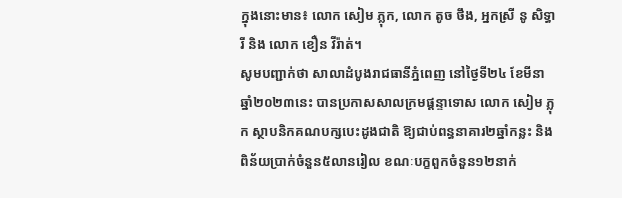ក្នុងនោះមាន៖ លោក សៀម ភ្លុក, លោក តូច ថឹង, អ្នកស្រី នូ សិទ្ធារី និង លោក ខឿន វីរ៉ាត់។
សូមបញ្ជាក់ថា សាលាដំបូងរាជធានីភ្នំពេញ នៅថ្ងៃទី២៤ ខែមីនា ឆ្នាំ២០២៣នេះ បានប្រកាសសាលក្រមផ្តន្ទាទោស លោក សៀម ភ្លុក ស្ថាបនិកគណបក្សបេះដូងជាតិ ឱ្យជាប់ពន្ធនាគារ២ឆ្នាំកន្លះ និងពិន័យប្រាក់ចំនួន៥លានរៀល ខណៈបក្ខពួកចំនួន១២នាក់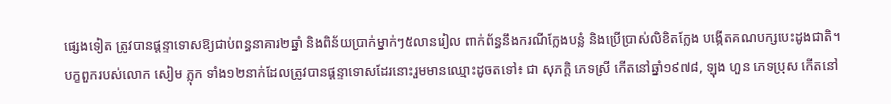ផ្សេងទៀត ត្រូវបានផ្តន្ទាទោសឱ្យជាប់ពន្ធនាគារ២ឆ្នាំ និងពិន័យប្រាក់ម្នាក់ៗ៥លានរៀល ពាក់ព័ន្ធនឹងករណីក្លែងបន្លំ និងប្រើប្រាស់លិខិតក្លែង បង្កើតគណបក្សបេះដូងជាតិ។
បក្ខពួករបស់លោក សៀម ភ្លុក ទាំង១២នាក់ដែលត្រូវបានផ្តន្ទាទោសដែរនោះរួមមានឈ្មោះដូចតទៅ៖ ជា សុភក្តិ ភេទស្រី កើតនៅឆ្នាំ១៩៧៨, ឡុង ហួន ភេទប្រុស កើតនៅ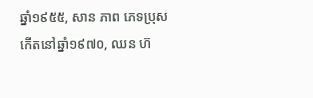ឆ្នាំ១៩៥៥, សាន ភាព ភេទប្រុស កើតនៅឆ្នាំ១៩៧០, ឈន ហ៊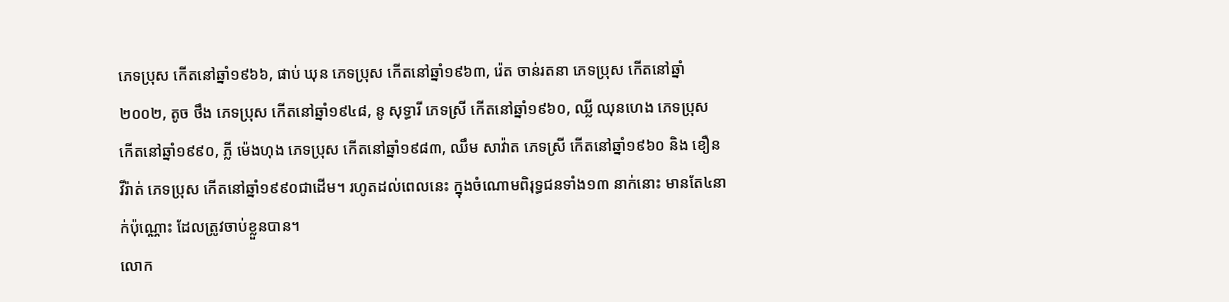ភេទប្រុស កើតនៅឆ្នាំ១៩៦៦, ផាប់ ឃុន ភេទប្រុស កើតនៅឆ្នាំ១៩៦៣, រ៉េត ចាន់រតនា ភេទប្រុស កើតនៅឆ្នាំ២០០២, តូច ថឹង ភេទប្រុស កើតនៅឆ្នាំ១៩៤៨, នូ សុទ្ធារី ភេទស្រី កើតនៅឆ្នាំ១៩៦០, ឈ្លី ឈុនហេង ភេទប្រុស កើតនៅឆ្នាំ១៩៩០, ភ្លី ម៉េងហុង ភេទប្រុស កើតនៅឆ្នាំ១៩៨៣, ឈឹម សាវ៉ាត ភេទស្រី កើតនៅឆ្នាំ១៩៦០ និង ខឿន វីរ៉ាត់ ភេទប្រុស កើតនៅឆ្នាំ១៩៩០ជាដើម។ រហូតដល់ពេលនេះ ក្នុងចំណោមពិរុទ្ធជនទាំង១៣ នាក់នោះ មានតែ៤នាក់ប៉ុណ្ណោះ ដែលត្រូវចាប់ខ្លួនបាន។
លោក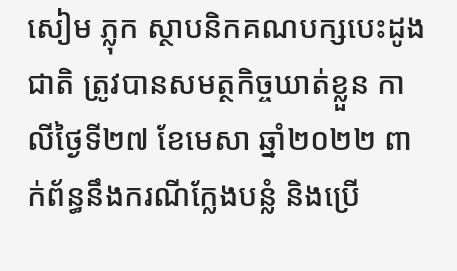សៀម ភ្លុក ស្ថាបនិកគណបក្សបេះដូងជាតិ ត្រូវបានសមត្ថកិច្ចឃាត់ខ្លួន កាលីថ្ងៃទី២៧ ខែមេសា ឆ្នាំ២០២២ ពាក់ព័ន្ធនឹងករណីក្លែងបន្លំ និងប្រើ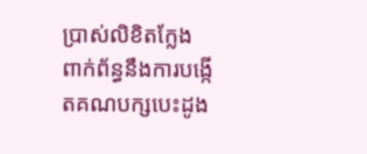ប្រាស់លិខិតក្លែង ពាក់ព័ន្ធនឹងការបង្កើតគណបក្សបេះដូង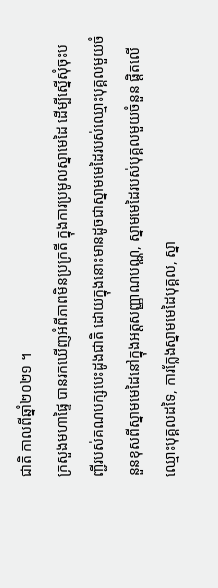ជាតិ កាលពីឆ្នាំ២០២១ ។
ក្រសួងមហាផ្ទៃ បានរកឃើញអំពីភាពមិនប្រក្រតី ក្នុងការប្រមូលស្នាមេដៃ ដើម្បីស្នើសុំចុះបញ្ជីរបស់គណបក្សបេះដូងជាតិ ដោយក្នុងនោះមានដូចជាស្នាមមេដៃរបស់ឈ្មោះបុគ្គលមួយចំនួនខុសពីស្នាមមេដៃនៅក្នុងអត្តសញ្ញាណបណ្ណ, ស្នាមមេដៃរបស់បុគ្គលមួយចំនួន ផ្តិតលើឈ្មោះបុគ្គលដទៃ, ការក្លែងស្នាមមេដៃបុគ្គល, ស្នា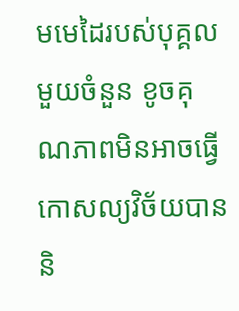មមេដៃរបស់បុគ្គលមួយចំនួន ខូចគុណភាពមិនអាចធ្វើកោសល្យវិច័យបាន និ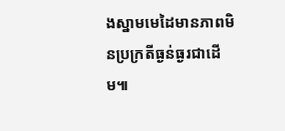ងស្នាមមេដៃមានភាពមិនប្រក្រតីធ្ងន់ធ្ងរជាដើម៕